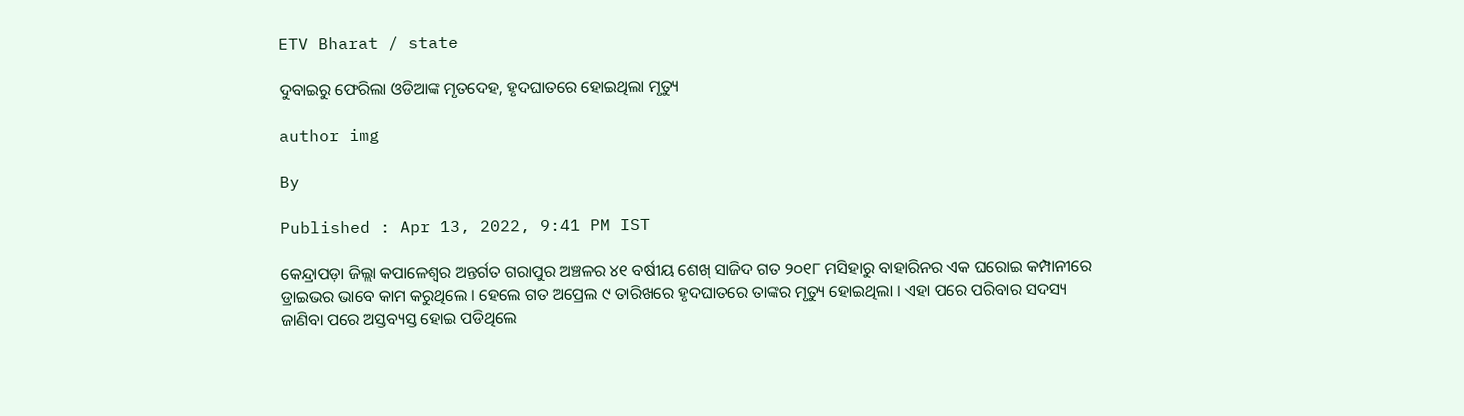ETV Bharat / state

ଦୁବାଇରୁ ଫେରିଲା ଓଡିଆଙ୍କ ମୃତଦେହ, ହୃଦଘାତରେ ହୋଇଥିଲା ମୃତ୍ୟୁ

author img

By

Published : Apr 13, 2022, 9:41 PM IST

କେନ୍ଦ୍ରାପଡ଼ା ଜିଲ୍ଲା କପାଳେଶ୍ଵର ଅନ୍ତର୍ଗତ ଗରାପୁର ଅଞ୍ଚଳର ୪୧ ବର୍ଷୀୟ ଶେଖ୍ ସାଜିଦ ଗତ ୨୦୧୮ ମସିହାରୁ ବାହାରିନର ଏକ ଘରୋଇ କମ୍ପାନୀରେ ଡ୍ରାଇଭର ଭାବେ କାମ କରୁଥିଲେ । ହେଲେ ଗତ ଅପ୍ରେଲ ୯ ତାରିଖରେ ହୃଦଘାତରେ ତାଙ୍କର ମୃତ୍ୟୁ ହୋଇଥିଲା । ଏହା ପରେ ପରିବାର ସଦସ୍ୟ ଜାଣିବା ପରେ ଅସ୍ତବ୍ୟସ୍ତ ହୋଇ ପଡିଥିଲେ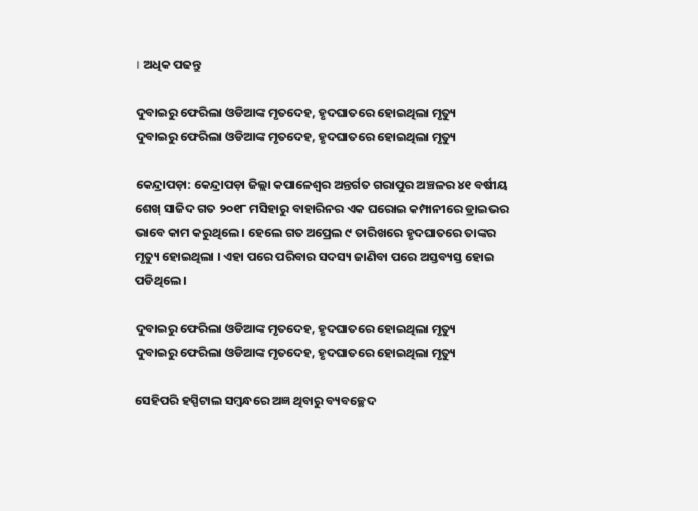। ଅଧିକ ପଢନ୍ତୁ

ଦୁବାଇରୁ ଫେରିଲା ଓଡିଆଙ୍କ ମୃତଦେହ, ହୃଦଘାତରେ ହୋଇଥିଲା ମୃତ୍ୟୁ
ଦୁବାଇରୁ ଫେରିଲା ଓଡିଆଙ୍କ ମୃତଦେହ, ହୃଦଘାତରେ ହୋଇଥିଲା ମୃତ୍ୟୁ

କେନ୍ଦ୍ରାପଡ଼ା: କେନ୍ଦ୍ରାପଡ଼ା ଜିଲ୍ଲା କପାଳେଶ୍ଵର ଅନ୍ତର୍ଗତ ଗରାପୁର ଅଞ୍ଚଳର ୪୧ ବର୍ଷୀୟ ଶେଖ୍ ସାଜିଦ ଗତ ୨୦୧୮ ମସିହାରୁ ବାହାରିନର ଏକ ଘରୋଇ କମ୍ପାନୀରେ ଡ୍ରାଇଭର ଭାବେ କାମ କରୁଥିଲେ । ହେଲେ ଗତ ଅପ୍ରେଲ ୯ ତାରିଖରେ ହୃଦଘାତରେ ତାଙ୍କର ମୃତ୍ୟୁ ହୋଇଥିଲା । ଏହା ପରେ ପରିବାର ସଦସ୍ୟ ଜାଣିବା ପରେ ଅସ୍ତବ୍ୟସ୍ତ ହୋଇ ପଡିଥିଲେ ।

ଦୁବାଇରୁ ଫେରିଲା ଓଡିଆଙ୍କ ମୃତଦେହ, ହୃଦଘାତରେ ହୋଇଥିଲା ମୃତ୍ୟୁ
ଦୁବାଇରୁ ଫେରିଲା ଓଡିଆଙ୍କ ମୃତଦେହ, ହୃଦଘାତରେ ହୋଇଥିଲା ମୃତ୍ୟୁ

ସେହିପରି ହସ୍ପିଟାଲ ସମ୍ବନ୍ଧରେ ଅଜ୍ଞ ଥିବାରୁ ବ୍ୟବଚ୍ଛେଦ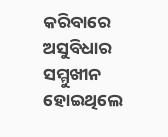କରିବାରେ ଅସୁବିଧାର ସମ୍ମୁଖୀନ ହୋଇଥିଲେ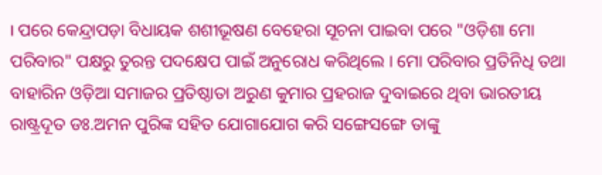। ପରେ କେନ୍ଦ୍ରାପଡ଼ା ବିଧାୟକ ଶଶୀଭୂଷଣ ବେହେରା ସୂଚନା ପାଇବା ପରେ "ଓଡ଼ିଶା ମୋ ପରିବାର" ପକ୍ଷରୁ ତୁରନ୍ତ ପଦକ୍ଷେପ ପାଇଁ ଅନୁରୋଧ କରିଥିଲେ । ମୋ ପରିବାର ପ୍ରତିନିଧି ତଥା ବାହାରିନ ଓଡ଼ିଆ ସମାଜର ପ୍ରତିଷ୍ଠାତା ଅରୁଣ କୁମାର ପ୍ରହରାଜ ଦୁବାଇରେ ଥିବା ଭାରତୀୟ ରାଷ୍ଟ୍ରଦୂତ ଡଃ.ଅମନ ପୁରିଙ୍କ ସହିତ ଯୋଗାଯୋଗ କରି ସଙ୍ଗେସଙ୍ଗେ ତାଙ୍କୁ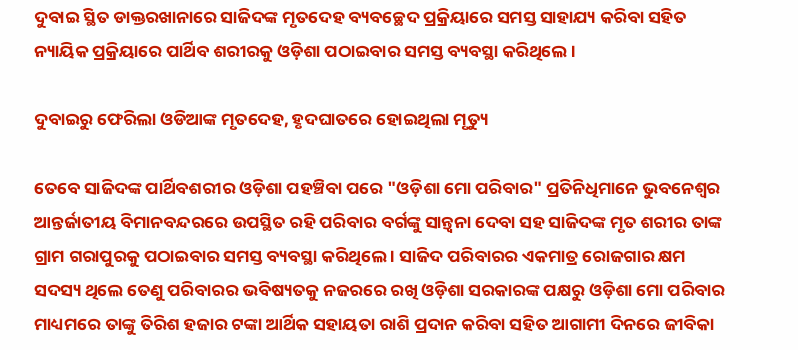ଦୁବାଇ ସ୍ଥିତ ଡାକ୍ତରଖାନାରେ ସାଜିଦଙ୍କ ମୃତଦେହ ବ୍ୟବଚ୍ଛେଦ ପ୍ରକ୍ରିୟାରେ ସମସ୍ତ ସାହାଯ୍ୟ କରିବା ସହିତ ନ୍ୟାୟିକ ପ୍ରକ୍ରିୟାରେ ପାର୍ଥିବ ଶରୀରକୁ ଓଡ଼ିଶା ପଠାଇବାର ସମସ୍ତ ବ୍ୟବସ୍ଥା କରିଥିଲେ ।

ଦୁବାଇରୁ ଫେରିଲା ଓଡିଆଙ୍କ ମୃତଦେହ, ହୃଦଘାତରେ ହୋଇଥିଲା ମୃତ୍ୟୁ

ତେବେ ସାଜିଦଙ୍କ ପାର୍ଥିବଶରୀର ଓଡ଼ିଶା ପହଞ୍ଚିବା ପରେ "ଓଡ଼ିଶା ମୋ ପରିବାର" ପ୍ରତିନିଧିମାନେ ଭୁବନେଶ୍ୱର ଆନ୍ତର୍ଜାତୀୟ ବିମାନବନ୍ଦରରେ ଉପସ୍ଥିତ ରହି ପରିବାର ବର୍ଗଙ୍କୁ ସାନ୍ତ୍ଵନା ଦେବା ସହ ସାଜିଦଙ୍କ ମୃତ ଶରୀର ତାଙ୍କ ଗ୍ରାମ ଗରାପୁରକୁ ପଠାଇବାର ସମସ୍ତ ବ୍ୟବସ୍ଥା କରିଥିଲେ । ସାଜିଦ ପରିବାରର ଏକମାତ୍ର ରୋଜଗାର କ୍ଷମ ସଦସ୍ୟ ଥିଲେ ତେଣୁ ପରିବାରର ଭବିଷ୍ୟତକୁ ନଜରରେ ରଖି ଓଡ଼ିଶା ସରକାରଙ୍କ ପକ୍ଷରୁ ଓଡ଼ିଶା ମୋ ପରିବାର ମାଧ୍ୟମରେ ତାଙ୍କୁ ତିରିଶ ହଜାର ଟଙ୍କା ଆର୍ଥିକ ସହାୟତା ରାଶି ପ୍ରଦାନ କରିବା ସହିତ ଆଗାମୀ ଦିନରେ ଜୀବିକା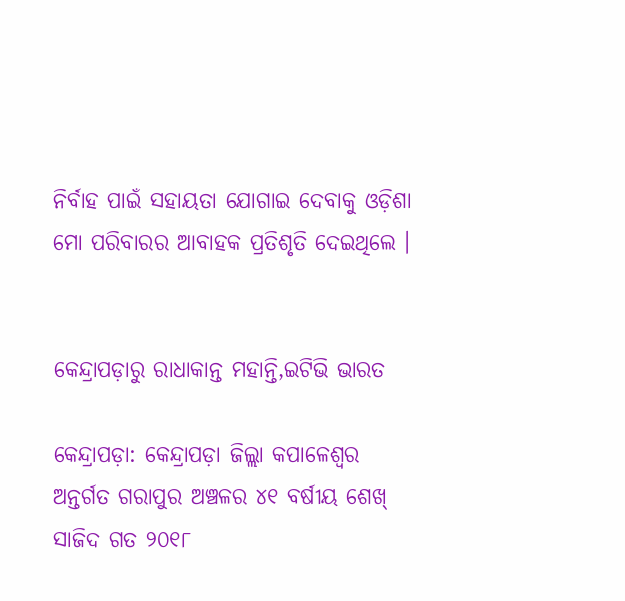ନିର୍ବାହ ପାଇଁ ସହାୟତା ଯୋଗାଇ ଦେବାକୁ ଓଡ଼ିଶା ମୋ ପରିବାରର ଆବାହକ ପ୍ରତିଶୃତି ଦେଇଥିଲେ ।


କେନ୍ଦ୍ରାପଡ଼ାରୁ ରାଧାକାନ୍ତ ମହାନ୍ତି,ଇଟିଭି ଭାରତ

କେନ୍ଦ୍ରାପଡ଼ା: କେନ୍ଦ୍ରାପଡ଼ା ଜିଲ୍ଲା କପାଳେଶ୍ଵର ଅନ୍ତର୍ଗତ ଗରାପୁର ଅଞ୍ଚଳର ୪୧ ବର୍ଷୀୟ ଶେଖ୍ ସାଜିଦ ଗତ ୨୦୧୮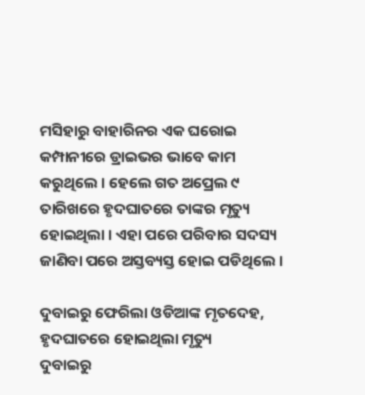ମସିହାରୁ ବାହାରିନର ଏକ ଘରୋଇ କମ୍ପାନୀରେ ଡ୍ରାଇଭର ଭାବେ କାମ କରୁଥିଲେ । ହେଲେ ଗତ ଅପ୍ରେଲ ୯ ତାରିଖରେ ହୃଦଘାତରେ ତାଙ୍କର ମୃତ୍ୟୁ ହୋଇଥିଲା । ଏହା ପରେ ପରିବାର ସଦସ୍ୟ ଜାଣିବା ପରେ ଅସ୍ତବ୍ୟସ୍ତ ହୋଇ ପଡିଥିଲେ ।

ଦୁବାଇରୁ ଫେରିଲା ଓଡିଆଙ୍କ ମୃତଦେହ, ହୃଦଘାତରେ ହୋଇଥିଲା ମୃତ୍ୟୁ
ଦୁବାଇରୁ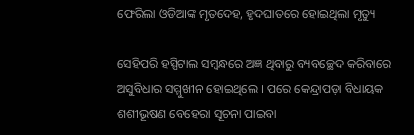ଫେରିଲା ଓଡିଆଙ୍କ ମୃତଦେହ, ହୃଦଘାତରେ ହୋଇଥିଲା ମୃତ୍ୟୁ

ସେହିପରି ହସ୍ପିଟାଲ ସମ୍ବନ୍ଧରେ ଅଜ୍ଞ ଥିବାରୁ ବ୍ୟବଚ୍ଛେଦ କରିବାରେ ଅସୁବିଧାର ସମ୍ମୁଖୀନ ହୋଇଥିଲେ । ପରେ କେନ୍ଦ୍ରାପଡ଼ା ବିଧାୟକ ଶଶୀଭୂଷଣ ବେହେରା ସୂଚନା ପାଇବା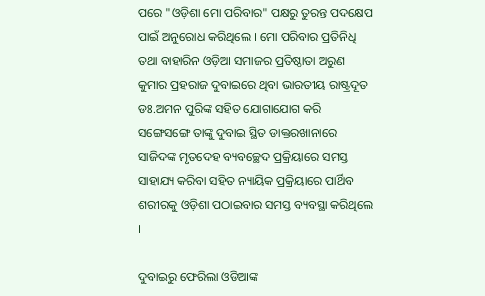ପରେ "ଓଡ଼ିଶା ମୋ ପରିବାର" ପକ୍ଷରୁ ତୁରନ୍ତ ପଦକ୍ଷେପ ପାଇଁ ଅନୁରୋଧ କରିଥିଲେ । ମୋ ପରିବାର ପ୍ରତିନିଧି ତଥା ବାହାରିନ ଓଡ଼ିଆ ସମାଜର ପ୍ରତିଷ୍ଠାତା ଅରୁଣ କୁମାର ପ୍ରହରାଜ ଦୁବାଇରେ ଥିବା ଭାରତୀୟ ରାଷ୍ଟ୍ରଦୂତ ଡଃ.ଅମନ ପୁରିଙ୍କ ସହିତ ଯୋଗାଯୋଗ କରି ସଙ୍ଗେସଙ୍ଗେ ତାଙ୍କୁ ଦୁବାଇ ସ୍ଥିତ ଡାକ୍ତରଖାନାରେ ସାଜିଦଙ୍କ ମୃତଦେହ ବ୍ୟବଚ୍ଛେଦ ପ୍ରକ୍ରିୟାରେ ସମସ୍ତ ସାହାଯ୍ୟ କରିବା ସହିତ ନ୍ୟାୟିକ ପ୍ରକ୍ରିୟାରେ ପାର୍ଥିବ ଶରୀରକୁ ଓଡ଼ିଶା ପଠାଇବାର ସମସ୍ତ ବ୍ୟବସ୍ଥା କରିଥିଲେ ।

ଦୁବାଇରୁ ଫେରିଲା ଓଡିଆଙ୍କ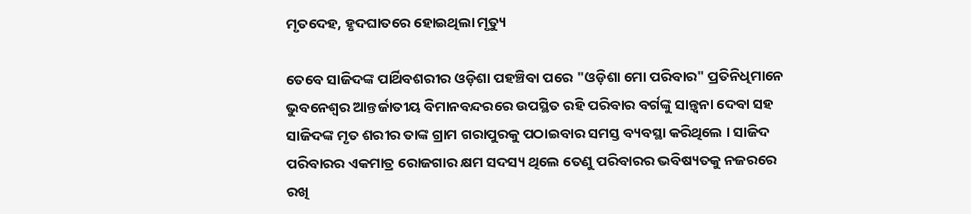ମୃତଦେହ, ହୃଦଘାତରେ ହୋଇଥିଲା ମୃତ୍ୟୁ

ତେବେ ସାଜିଦଙ୍କ ପାର୍ଥିବଶରୀର ଓଡ଼ିଶା ପହଞ୍ଚିବା ପରେ "ଓଡ଼ିଶା ମୋ ପରିବାର" ପ୍ରତିନିଧିମାନେ ଭୁବନେଶ୍ୱର ଆନ୍ତର୍ଜାତୀୟ ବିମାନବନ୍ଦରରେ ଉପସ୍ଥିତ ରହି ପରିବାର ବର୍ଗଙ୍କୁ ସାନ୍ତ୍ଵନା ଦେବା ସହ ସାଜିଦଙ୍କ ମୃତ ଶରୀର ତାଙ୍କ ଗ୍ରାମ ଗରାପୁରକୁ ପଠାଇବାର ସମସ୍ତ ବ୍ୟବସ୍ଥା କରିଥିଲେ । ସାଜିଦ ପରିବାରର ଏକମାତ୍ର ରୋଜଗାର କ୍ଷମ ସଦସ୍ୟ ଥିଲେ ତେଣୁ ପରିବାରର ଭବିଷ୍ୟତକୁ ନଜରରେ ରଖି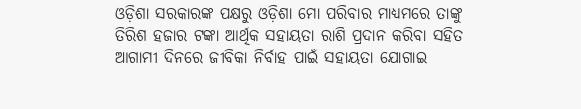ଓଡ଼ିଶା ସରକାରଙ୍କ ପକ୍ଷରୁ ଓଡ଼ିଶା ମୋ ପରିବାର ମାଧ୍ୟମରେ ତାଙ୍କୁ ତିରିଶ ହଜାର ଟଙ୍କା ଆର୍ଥିକ ସହାୟତା ରାଶି ପ୍ରଦାନ କରିବା ସହିତ ଆଗାମୀ ଦିନରେ ଜୀବିକା ନିର୍ବାହ ପାଇଁ ସହାୟତା ଯୋଗାଇ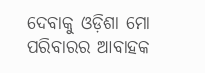ଦେବାକୁ ଓଡ଼ିଶା ମୋ ପରିବାରର ଆବାହକ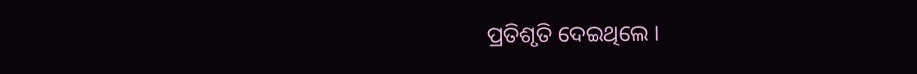ପ୍ରତିଶୃତି ଦେଇଥିଲେ ।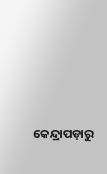କେନ୍ଦ୍ରାପଡ଼ାରୁ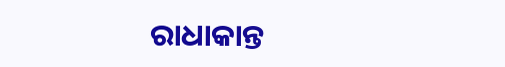ରାଧାକାନ୍ତ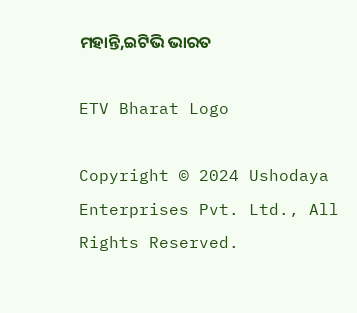ମହାନ୍ତି,ଇଟିଭି ଭାରତ

ETV Bharat Logo

Copyright © 2024 Ushodaya Enterprises Pvt. Ltd., All Rights Reserved.